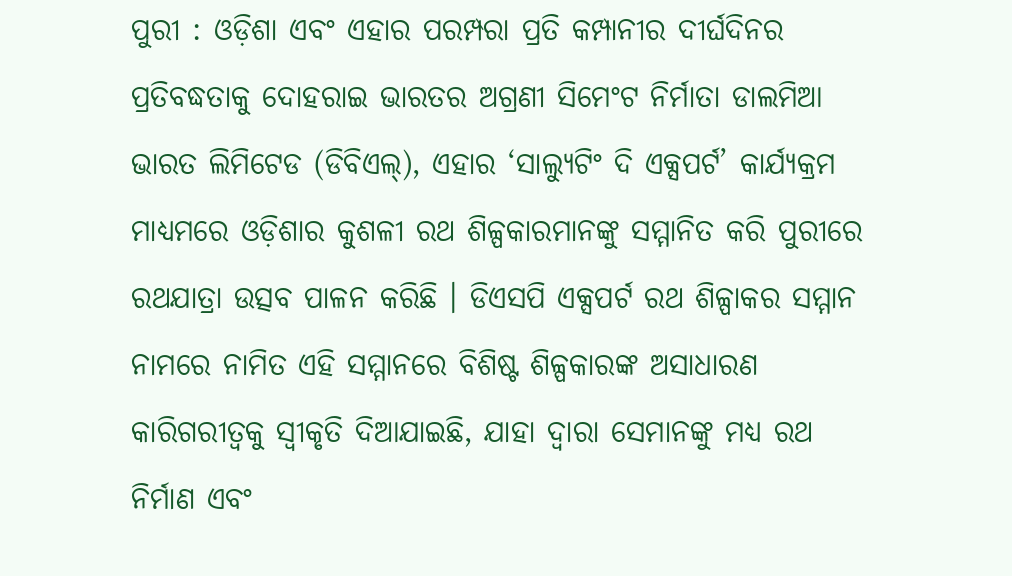ପୁରୀ : ଓଡ଼ିଶା ଏବଂ ଏହାର ପରମ୍ପରା ପ୍ରତି କମ୍ପାନୀର ଦୀର୍ଘଦିନର ପ୍ରତିବଦ୍ଧତାକୁ ଦୋହରାଇ ଭାରତର ଅଗ୍ରଣୀ ସିମେଂଟ ନିର୍ମାତା ଡାଲମିଆ ଭାରତ ଲିମିଟେଡ (ଡିବିଏଲ୍), ଏହାର ‘ସାଲ୍ୟୁଟିଂ ଦି ଏକ୍ସପର୍ଟ’ କାର୍ଯ୍ୟକ୍ରମ ମାଧ୍ୟମରେ ଓଡ଼ିଶାର କୁଶଳୀ ରଥ ଶିଳ୍ପକାରମାନଙ୍କୁ ସମ୍ମାନିତ କରି ପୁରୀରେ ରଥଯାତ୍ରା ଉତ୍ସବ ପାଳନ କରିଛି । ଡିଏସପି ଏକ୍ସପର୍ଟ ରଥ ଶିଳ୍ପାକର ସମ୍ମାନ ନାମରେ ନାମିତ ଏହି ସମ୍ମାନରେ ବିଶିଷ୍ଟ ଶିଳ୍ପକାରଙ୍କ ଅସାଧାରଣ କାରିଗରୀତ୍ୱକୁ ସ୍ୱୀକୃତି ଦିଆଯାଇଛି, ଯାହା ଦ୍ୱାରା ସେମାନଙ୍କୁ ମଧ୍ୟ ରଥ ନିର୍ମାଣ ଏବଂ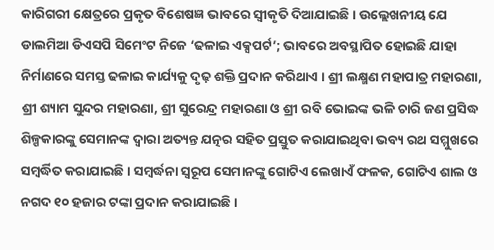କାରିଗରୀ କ୍ଷେତ୍ରରେ ପ୍ରକୃତ ବିଶେଷଜ୍ଞ ଭାବରେ ସ୍ୱୀକୃତି ଦିଆଯାଇଛି । ଉଲ୍ଲେଖନୀୟ ଯେ ଡାଲମିଆ ଡିଏସପି ସିମେଂଟ ନିଜେ ‘ଢଳାଇ ଏକ୍ସପର୍ଟ’; ଭାବରେ ଅବସ୍ଥାପିତ ହୋଇଛି ଯାହା ନିର୍ମାଣରେ ସମସ୍ତ ଢଳାଇ କାର୍ଯ୍ୟକୁ ଦୃଢ଼ ଶକ୍ତି ପ୍ରଦାନ କରିଥାଏ । ଶ୍ରୀ ଲକ୍ଷ୍ମଣ ମହାପାତ୍ର ମହାରଣା, ଶ୍ରୀ ଶ୍ୟାମ ସୁନ୍ଦର ମହାରଣା, ଶ୍ରୀ ସୁରେନ୍ଦ୍ର ମହାରଣା ଓ ଶ୍ରୀ ରବି ଭୋଇଙ୍କ ଭଳି ଚାରି ଜଣ ପ୍ରସିଦ୍ଧ ଶିଳ୍ପକାରଙ୍କୁ ସେମାନଙ୍କ ଦ୍ୱାରା ଅତ୍ୟନ୍ତ ଯତ୍ନର ସହିତ ପ୍ରସ୍ତୁତ କରାଯାଇଥିବା ଭବ୍ୟ ରଥ ସମ୍ମୁଖରେ ସମ୍ବର୍ଦ୍ଧିତ କରାଯାଇଛି । ସମ୍ବର୍ଦ୍ଧନା ସ୍ୱରୂପ ସେମାନଙ୍କୁ ଗୋଟିଏ ଲେଖାଏଁ ଫଳକ, ଗୋଟିଏ ଶାଲ ଓ ନଗଦ ୧୦ ହଜାର ଟଙ୍କା ପ୍ରଦାନ କରାଯାଇଛି ।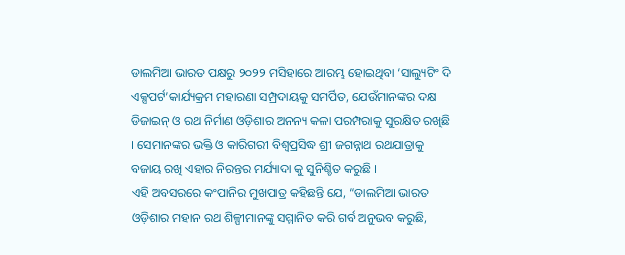ଡାଲମିଆ ଭାରତ ପକ୍ଷରୁ ୨୦୨୨ ମସିହାରେ ଆରମ୍ଭ ହୋଇଥିବା ‘ସାଲ୍ୟୁଟିଂ ଦି ଏକ୍ସପର୍ଟ’କାର୍ଯ୍ୟକ୍ରମ ମହାରଣା ସମ୍ପ୍ରଦାୟକୁ ସମର୍ପିତ, ଯେଉଁମାନଙ୍କର ଦକ୍ଷ ଡିଜାଇନ୍ ଓ ରଥ ନିର୍ମାଣ ଓଡ଼ିଶାର ଅନନ୍ୟ କଳା ପରମ୍ପରାକୁ ସୁରକ୍ଷିତ ରଖିଛି । ସେମାନଙ୍କର ଭକ୍ତି ଓ କାରିଗରୀ ବିଶ୍ୱପ୍ରସିଦ୍ଧ ଶ୍ରୀ ଜଗନ୍ନାଥ ରଥଯାତ୍ରାକୁ ବଜାୟ ରଖି ଏହାର ନିରନ୍ତର ମର୍ଯ୍ୟାଦା କୁ ସୁନିଶ୍ଚିତ କରୁଛି ।
ଏହି ଅବସରରେ କଂପାନିର ମୁଖପାତ୍ର କହିଛନ୍ତି ଯେ, “ଡାଲମିଆ ଭାରତ ଓଡ଼ିଶାର ମହାନ ରଥ ଶିଳ୍ପୀମାନଙ୍କୁ ସମ୍ମାନିତ କରି ଗର୍ବ ଅନୁଭବ କରୁଛି,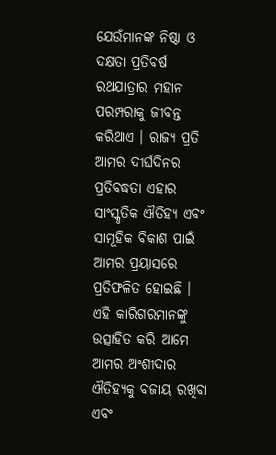ଯେଉଁମାନଙ୍କ ନିଷ୍ଠା ଓ ଦକ୍ଷତା ପ୍ରତିବର୍ଷ ରଥଯାତ୍ରାର ମହାନ ପରମ୍ପରାକୁ ଜୀବନ୍ତ କରିଥାଏ । ରାଜ୍ୟ ପ୍ରତି ଆମର ଦୀର୍ଘଦିନର ପ୍ରତିବଦ୍ଧତା ଏହାର ସାଂସ୍କୃତିକ ଐତିହ୍ୟ ଏବଂ ସାମୂହିକ ବିକାଶ ପାଇଁ ଆମର ପ୍ରୟାସରେ ପ୍ରତିଫଳିତ ହୋଇଛି । ଏହି କାରିଗରମାନଙ୍କୁ ଉତ୍ସାହିତ କରି ଆମେ ଆମର ଅଂଶୀଦାର ଐତିହ୍ୟକୁ ବଜାୟ ରଖିବା ଏବଂ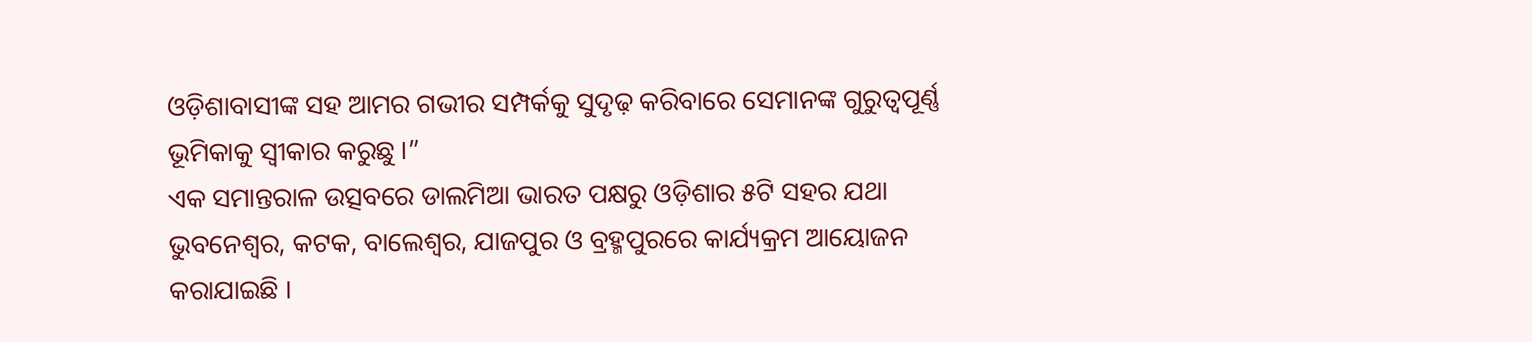ଓଡ଼ିଶାବାସୀଙ୍କ ସହ ଆମର ଗଭୀର ସମ୍ପର୍କକୁ ସୁଦୃଢ଼ କରିବାରେ ସେମାନଙ୍କ ଗୁରୁତ୍ୱପୂର୍ଣ୍ଣ ଭୂମିକାକୁ ସ୍ୱୀକାର କରୁଛୁ ।”
ଏକ ସମାନ୍ତରାଳ ଉତ୍ସବରେ ଡାଲମିଆ ଭାରତ ପକ୍ଷରୁ ଓଡ଼ିଶାର ୫ଟି ସହର ଯଥା ଭୁବନେଶ୍ୱର, କଟକ, ବାଲେଶ୍ୱର, ଯାଜପୁର ଓ ବ୍ରହ୍ମପୁରରେ କାର୍ଯ୍ୟକ୍ରମ ଆୟୋଜନ କରାଯାଇଛି ।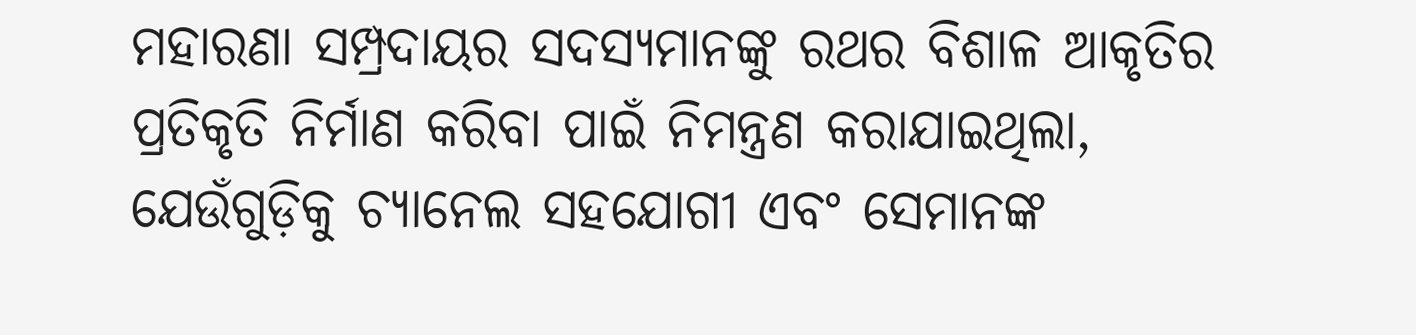ମହାରଣା ସମ୍ପ୍ରଦାୟର ସଦସ୍ୟମାନଙ୍କୁ ରଥର ବିଶାଳ ଆକୃତିର ପ୍ରତିକୃତି ନିର୍ମାଣ କରିବା ପାଇଁ ନିମନ୍ତ୍ରଣ କରାଯାଇଥିଲା, ଯେଉଁଗୁଡ଼ିକୁ ଚ୍ୟାନେଲ ସହଯୋଗୀ ଏବଂ ସେମାନଙ୍କ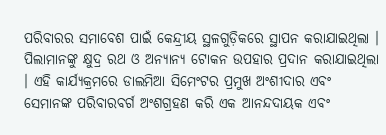ପରିବାରର ସମାବେଶ ପାଇଁ କେନ୍ଦ୍ରୀୟ ସ୍ଥଳଗୁଡ଼ିକରେ ସ୍ଥାପନ କରାଯାଇଥିଲା । ପିଲାମାନଙ୍କୁ କ୍ଷୁଦ୍ର ରଥ ଓ ଅନ୍ୟାନ୍ୟ ଟୋକନ ଉପହାର ପ୍ରଦାନ କରାଯାଇଥିଲା । ଏହି କାର୍ଯ୍ୟକ୍ରମରେ ଡାଲମିଆ ସିମେଂଟର ପ୍ରମୁଖ ଅଂଶୀଦାର ଏବଂ ସେମାନଙ୍କ ପରିବାରବର୍ଗ ଅଂଶଗ୍ରହଣ କରି ଏକ ଆନନ୍ଦଦାୟକ ଏବଂ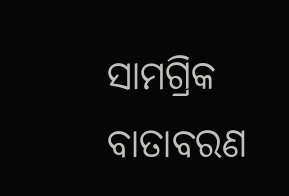ସାମଗ୍ରିକ ବାତାବରଣ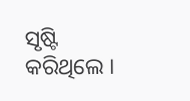ସୃଷ୍ଟି କରିଥିଲେ ।